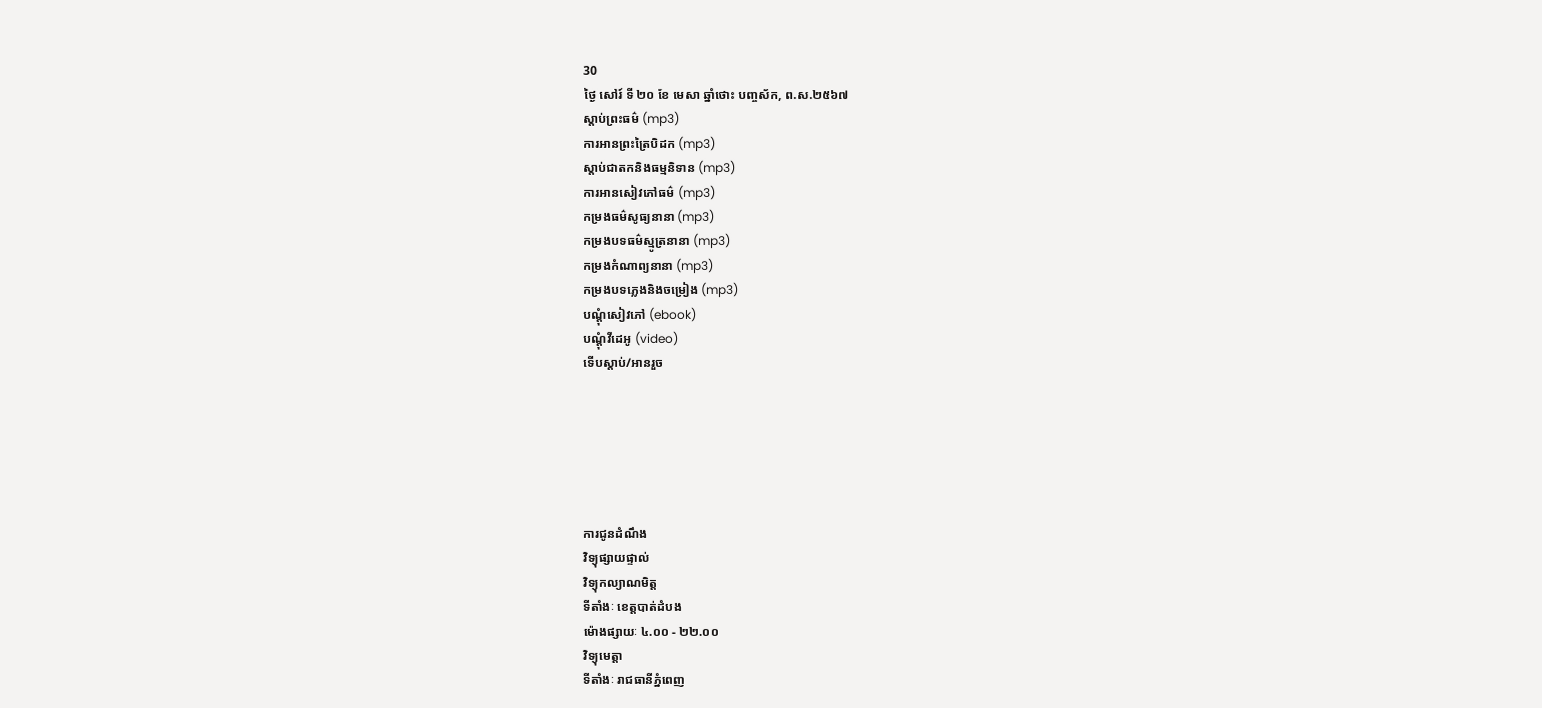30
ថ្ងៃ សៅរ៍ ទី ២០ ខែ មេសា ឆ្នាំថោះ បញ្ចស័ក, ព.ស.២៥៦៧
ស្តាប់ព្រះធម៌ (mp3)
ការអានព្រះត្រៃបិដក (mp3)
ស្តាប់ជាតកនិងធម្មនិទាន (mp3)
ការអានសៀវភៅធម៌ (mp3)
កម្រងធម៌សូធ្យនានា (mp3)
កម្រងបទធម៌ស្មូត្រនានា (mp3)
កម្រងកំណាព្យនានា (mp3)
កម្រងបទភ្លេងនិងចម្រៀង (mp3)
បណ្តុំសៀវភៅ (ebook)
បណ្តុំវីដេអូ (video)
ទើបស្តាប់/អានរួច






ការជូនដំណឹង
វិទ្យុផ្សាយផ្ទាល់
វិទ្យុកល្យាណមិត្ត
ទីតាំងៈ ខេត្តបាត់ដំបង
ម៉ោងផ្សាយៈ ៤.០០ - ២២.០០
វិទ្យុមេត្តា
ទីតាំងៈ រាជធានីភ្នំពេញ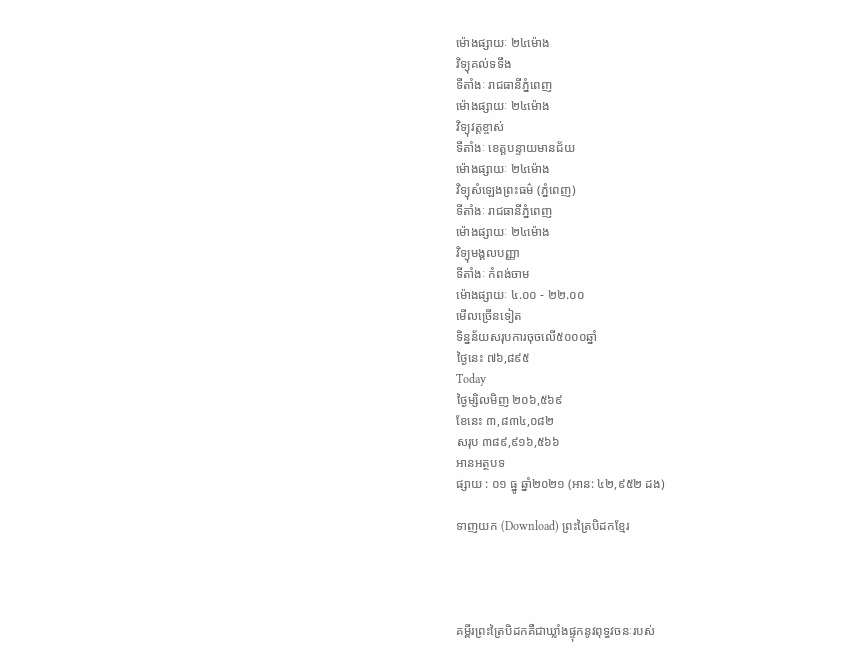ម៉ោងផ្សាយៈ ២៤ម៉ោង
វិទ្យុគល់ទទឹង
ទីតាំងៈ រាជធានីភ្នំពេញ
ម៉ោងផ្សាយៈ ២៤ម៉ោង
វិទ្យុវត្តខ្ចាស់
ទីតាំងៈ ខេត្តបន្ទាយមានជ័យ
ម៉ោងផ្សាយៈ ២៤ម៉ោង
វិទ្យុសំឡេងព្រះធម៌ (ភ្នំពេញ)
ទីតាំងៈ រាជធានីភ្នំពេញ
ម៉ោងផ្សាយៈ ២៤ម៉ោង
វិទ្យុមង្គលបញ្ញា
ទីតាំងៈ កំពង់ចាម
ម៉ោងផ្សាយៈ ៤.០០ - ២២.០០
មើលច្រើនទៀត
ទិន្នន័យសរុបការចុចលើ៥០០០ឆ្នាំ
ថ្ងៃនេះ ៧៦,៨៩៥
Today
ថ្ងៃម្សិលមិញ ២០៦,៥៦៩
ខែនេះ ៣,៨៣៤,០៨២
សរុប ៣៨៩,៩១៦,៥៦៦
អានអត្ថបទ
ផ្សាយ : ០១ ធ្នូ ឆ្នាំ២០២១ (អាន: ៤២,៩៥២ ដង)

ទាញយក (Download) ព្រះត្រៃបិដកខ្មែរ




គម្ពីរព្រះត្រៃបិដកគឺជាឃ្លាំងផ្ទុកនូវពុទ្ធវចនៈរបស់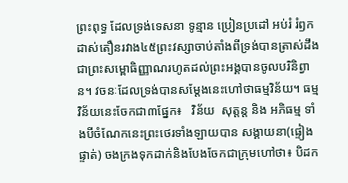ព្រះពុទ្ធ ដែលទ្រង់ទេសនា ទូន្មាន ប្រៀនប្រដៅ អប់រំ រំឭកដាស់តឿនរវាង៤៥ព្រះវស្សាចាប់តាំងពីទ្រង់បានត្រាស់ដឹងជាព្រះសម្ពោធិញ្ញាណរហូតដល់ព្រះអង្គបានចូលបរិនិព្វាន។ វចនៈដែលទ្រង់បានសម្ដែងនេះហៅថាធម្មវិន័យ។ ធម្មវិន័យនេះចែកជា៣ផ្នែក៖   វិន័យ  សុត្តន្ត និង អភិធម្ម ទាំងបីចំណែកនេះព្រះថេរទាំងឡាយបាន សង្គាយនា(ផ្ទៀងផ្ទាត់) ចងក្រងទុកដាក់និងបែងចែកជាក្រុមហៅថា៖ បិដក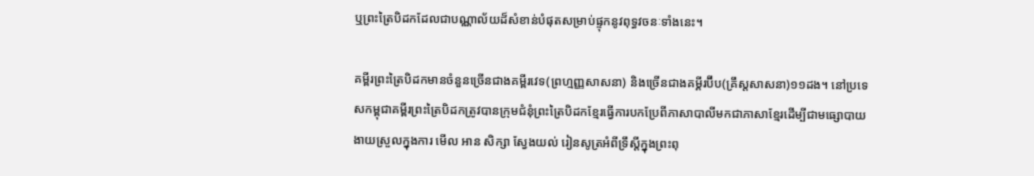ឬព្រះត្រៃបិដកដែលជាបណ្ណាល័យដ៏សំខាន់បំផុតសម្រាប់ផ្ទុកនូវពុទ្ធវចនៈទាំងនេះ។

គម្ពីរព្រះត្រៃបិដកមានចំនួនច្រើនជាងគម្ពីរវេទ(ព្រហ្មញ្ញសាសនា) និងច្រើនជាងគម្គីរប៊ីប(គ្រឹស្តសាសនា)១១ដង។ នៅប្រទេសកម្ពុជាគម្ពីរព្រះត្រៃបិដកត្រូវបានក្រុមជំនុំព្រះត្រៃបិដកខ្មែរធ្វើការបកប្រែពីភាសាបាលីមកជាភាសាខ្មែរដើម្បីជាមធ្សោបាយងាយស្រួលក្នុងការ មើល អាន សិក្សា ស្វែងយល់ រៀនសូត្រអំពីទ្រឹស្តីក្នុងព្រះពុ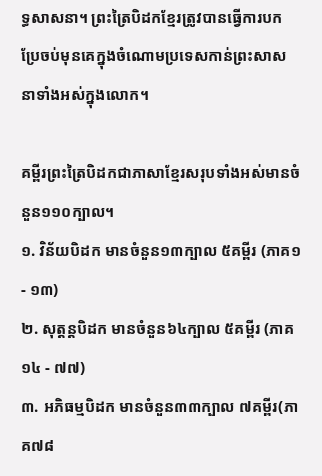ទ្ធសាសនា។ ព្រះត្រៃបិដកខ្មែរត្រូវបានធ្វើការបកប្រែចប់មុនគេក្នុងចំណោមប្រទេសកាន់ព្រះសាសនាទាំងអស់ក្នុងលោក។

គម្ពីរព្រះត្រៃបិដកជាភាសាខ្មែរសរុបទាំងអស់មានចំនួន១១០ក្បាល។
១. វិន័យបិដក មានចំនួន១៣ក្បាល ៥គម្ពីរ (ភាគ១ - ១៣)
២. សុត្តន្តបិដក មានចំនួន៦៤ក្បាល ៥គម្ពីរ (ភាគ១៤ - ៧៧)
៣. អភិធម្មបិដក មានចំនួន៣៣ក្បាល ៧គម្ពីរ(ភាគ៧៨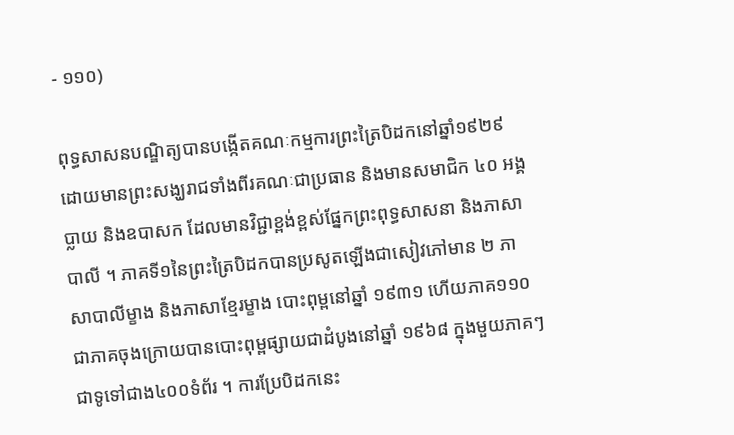- ១១០)

ពុទ្ធសាសនបណ្ឌិត្យបានបង្កើតគណៈកម្មការព្រះត្រៃបិដកនៅឆ្នាំ១៩២៩ ដោយមានព្រះសង្ឃរាជទាំងពីរគណៈជាប្រធាន និងមានសមាជិក ៤០ អង្គប្លាយ និងឧបាសក ដែលមានវិជ្ជាខ្ពង់ខ្ពស់ផ្នែកព្រះពុទ្ធសាសនា និងភាសាបាលី ។ ភាគទី១នៃព្រះត្រៃបិដកបានប្រសូតឡើងជាសៀវភៅមាន ២ ភាសាបាលីម្ខាង និងភាសាខ្មែរម្ខាង បោះពុម្ពនៅឆ្នាំ ១៩៣១ ហើយភាគ១១០ជាភាគចុងក្រោយបានបោះពុម្ពផ្សាយជាដំបូងនៅឆ្នាំ ១៩៦៨ ក្នុងមួយភាគៗជាទូទៅជាង៤០០ទំព័រ ។ ការប្រែបិដកនេះ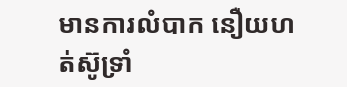មានការលំបាក នឿយហត់ស៊ូទ្រាំ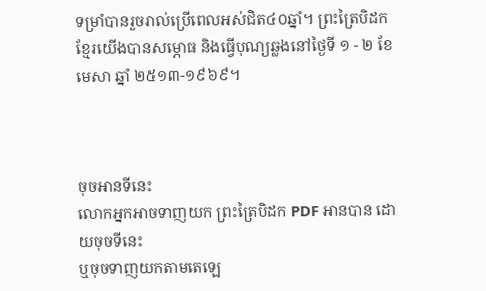ទម្រាំបានរួចរាល់ប្រើពេលអស់ជិត៤០ឆ្នាំ។ ព្រះត្រៃបិដកខ្មែរយើងបានសម្ភោធ និងធ្វើបុណ្យឆ្លងនៅថ្ងៃទី ១ - ២ ខែមេសា ឆ្នាំ ២៥១៣-១៩៦៩។



ចុចអានទីនេះ
លោកអ្នកអាចទាញយក ព្រះត្រៃបិដក PDF អានបាន ដោយចុចទីនេះ
ឬចុចទាញយកតាមតេឡេ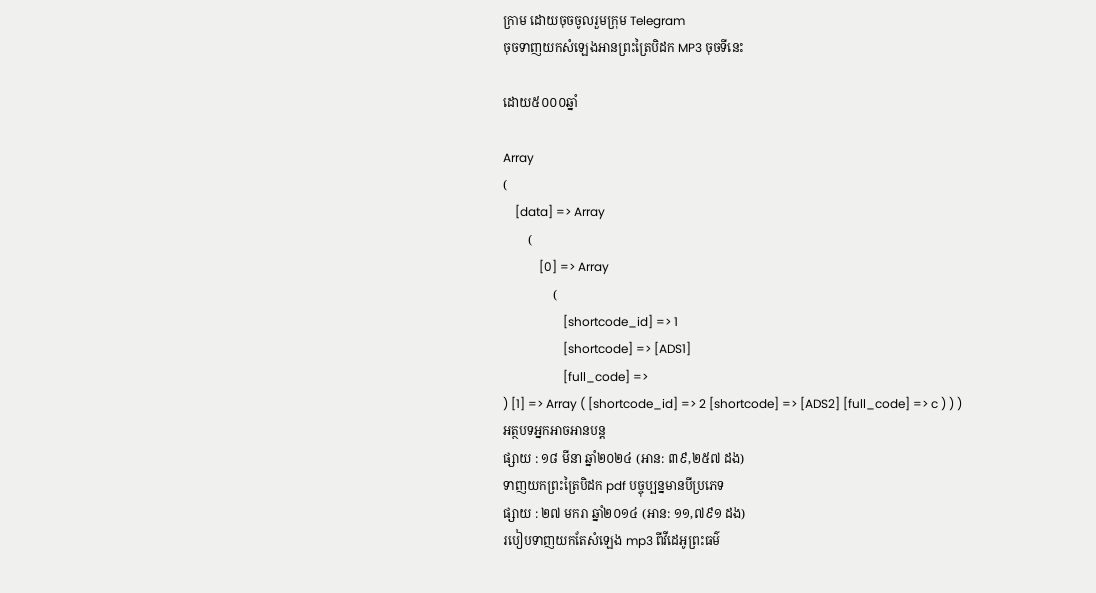ក្រាម ដោយចុចចូលរួមក្រុម Telegram
ចុចទាញយកសំឡេងអានព្រះត្រៃបិដក MP3 ចុចទីនេះ

ដោយ៥០០០ឆ្នាំ

Array
(
    [data] => Array
        (
            [0] => Array
                (
                    [shortcode_id] => 1
                    [shortcode] => [ADS1]
                    [full_code] =>
) [1] => Array ( [shortcode_id] => 2 [shortcode] => [ADS2] [full_code] => c ) ) )
អត្ថបទអ្នកអាចអានបន្ត
ផ្សាយ : ១៨ មីនា ឆ្នាំ២០២៤ (អាន: ៣៩,២៥៧ ដង)
ទាញយកព្រះត្រៃបិដក pdf បច្ចុប្បន្នមានបីប្រភេទ
ផ្សាយ : ២៧ មករា ឆ្នាំ២០១៤ (អាន: ១១,៧៩១ ដង)
របៀបទាញយកតែសំឡេង mp3 ពីវីដេអូព្រះធម៌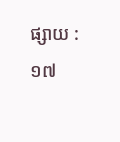ផ្សាយ : ១៧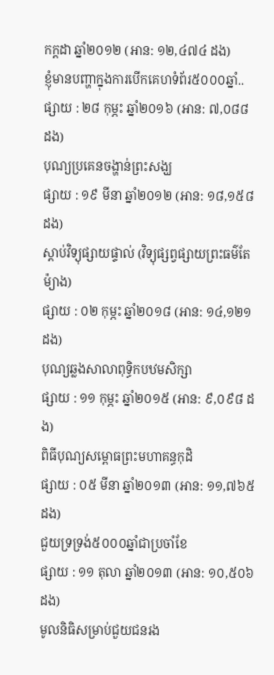កក្តដា ឆ្នាំ២០១២ (អាន: ១២,៤៧៤ ដង)
ខ្ញុំមានបញ្ហាក្នុងការបើកគេហទំព័រ៥០០០ឆ្នាំ..
ផ្សាយ : ២៨ កុម្ភះ ឆ្នាំ២០១៦ (អាន: ៧,០៨៨ ដង)
បុណ្យប្រគេនចង្ហាន់ព្រះសង្ឃ
ផ្សាយ : ១៩ មីនា ឆ្នាំ២០១២ (អាន: ១៨,១៥៨ ដង)
ស្តាប់វិទ្យុផ្សាយផ្ទាល់ (វិទ្យុផ្សព្វផ្សាយព្រះធម៌តែម៉្យាង)
ផ្សាយ : ០២ កុម្ភះ ឆ្នាំ២០១៨ (អាន: ១៤,១២១ ដង)
បុណ្យឆ្លងសាលាពុទ្ធិកបឋមសិក្សា
ផ្សាយ : ១១ កុម្ភះ ឆ្នាំ២០១៥ (អាន: ៩,០៩៨ ដង)
ពិធីបុណ្យសម្ពោធព្រះមហាគន្ធកុដិ
ផ្សាយ : ០៥ មីនា ឆ្នាំ២០១៣ (អាន: ១១,៧៦៥ ដង)
ជួយទ្រទ្រង់៥០០០ឆ្នាំជាប្រចាំខែ
ផ្សាយ : ១១ តុលា ឆ្នាំ២០១៣ (អាន: ១០,៥០៦ ដង)
មូលនិធិសម្រាប់ជួយជនរង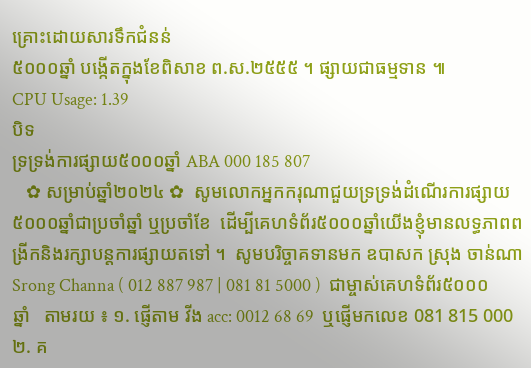គ្រោះដោយសារទឹកជំនន់
៥០០០ឆ្នាំ បង្កើតក្នុងខែពិសាខ ព.ស.២៥៥៥ ។ ផ្សាយជាធម្មទាន ៕
CPU Usage: 1.39
បិទ
ទ្រទ្រង់ការផ្សាយ៥០០០ឆ្នាំ ABA 000 185 807
   ✿ សម្រាប់ឆ្នាំ២០២៤ ✿  សូមលោកអ្នកករុណាជួយទ្រទ្រង់ដំណើរការផ្សាយ៥០០០ឆ្នាំជាប្រចាំឆ្នាំ ឬប្រចាំខែ  ដើម្បីគេហទំព័រ៥០០០ឆ្នាំយើងខ្ញុំមានលទ្ធភាពពង្រីកនិងរក្សាបន្តការផ្សាយតទៅ ។  សូមបរិច្ចាគទានមក ឧបាសក ស្រុង ចាន់ណា Srong Channa ( 012 887 987 | 081 81 5000 )  ជាម្ចាស់គេហទំព័រ៥០០០ឆ្នាំ   តាមរយ ៖ ១. ផ្ញើតាម វីង acc: 0012 68 69  ឬផ្ញើមកលេខ 081 815 000 ២. គ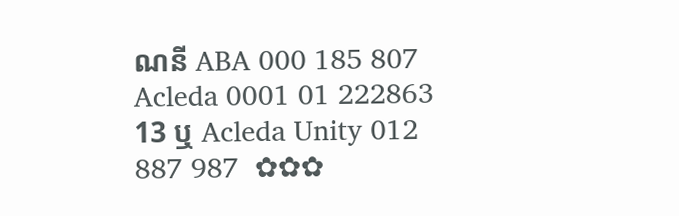ណនី ABA 000 185 807 Acleda 0001 01 222863 13 ឬ Acleda Unity 012 887 987  ✿✿✿